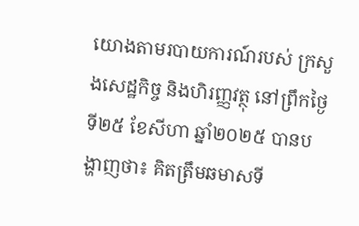យោងតាមរបាយការណ៍របស់ ក្រសួងសេដ្ឋកិច្ច និងហិរញ្ញវត្ថុ នៅព្រឹកថ្ងៃទី២៥ ខែសីហា ឆ្នាំ២០២៥ បានបង្ហាញថា៖ គិតត្រឹមឆមាសទី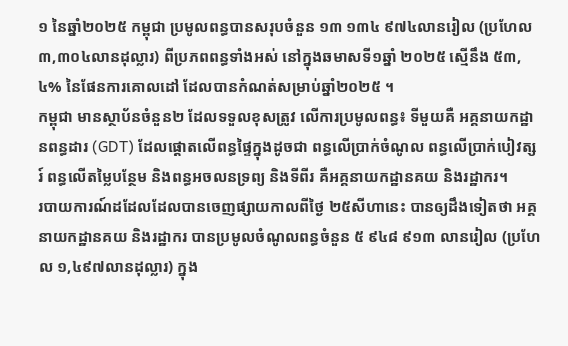១ នៃឆ្នាំ២០២៥ កម្ពុជា ប្រមូលពន្ធបានសរុបចំនួន ១៣ ១៣៤ ៩៧៤លានរៀល (ប្រហែល ៣,៣០៤លានដុល្លារ) ពីប្រភពពន្ធទាំងអស់ នៅក្នុងឆមាសទី១ឆ្នាំ ២០២៥ ស្មើនឹង ៥៣,៤% នៃផែនការគោលដៅ ដែលបានកំណត់សម្រាប់ឆ្នាំ២០២៥ ។
កម្ពុជា មានស្ថាប័នចំនួន២ ដែលទទួលខុសត្រូវ លើការប្រមូលពន្ធ៖ ទីមួយគឺ អគ្គនាយកដ្ឋានពន្ធដារ (GDT) ដែលផ្តោតលើពន្ធផ្ទៃក្នុងដូចជា ពន្ធលើប្រាក់ចំណូល ពន្ធលើប្រាក់បៀវត្សរ៍ ពន្ធលើតម្លៃបន្ថែម និងពន្ធអចលនទ្រព្យ និងទីពីរ គឺអគ្គនាយកដ្ឋានគយ និងរដ្ឋាករ។
របាយការណ៍ដដែលដែលបានចេញផ្សាយកាលពីថ្ងៃ ២៥សីហានេះ បានឲ្យដឹងទៀតថា អគ្គនាយកដ្ឋានគយ និងរដ្ឋាករ បានប្រមូលចំណូលពន្ធចំនួន ៥ ៩៤៨ ៩១៣ លានរៀល (ប្រហែល ១,៤៩៧លានដុល្លារ) ក្នុង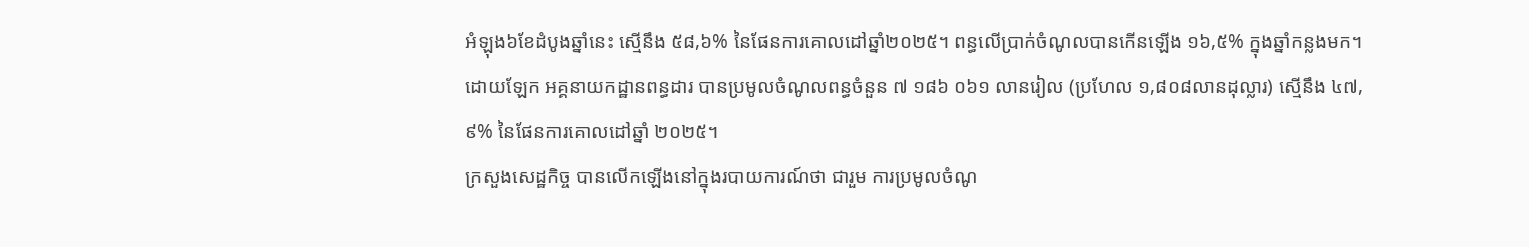អំឡុង៦ខែដំបូងឆ្នាំនេះ ស្មើនឹង ៥៨,៦% នៃផែនការគោលដៅឆ្នាំ២០២៥។ ពន្ធលើប្រាក់ចំណូលបានកើនឡើង ១៦,៥% ក្នុងឆ្នាំកន្លងមក។
ដោយឡែក អគ្គនាយកដ្ឋានពន្ធដារ បានប្រមូលចំណូលពន្ធចំនួន ៧ ១៨៦ ០៦១ លានរៀល (ប្រហែល ១,៨០៨លានដុល្លារ) ស្មើនឹង ៤៧,៩% នៃផែនការគោលដៅឆ្នាំ ២០២៥។
ក្រសួងសេដ្ឋកិច្ច បានលើកឡើងនៅក្នុងរបាយការណ៍ថា ជារួម ការប្រមូលចំណូ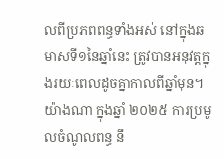លពីប្រភពពន្ធទាំងអស់ នៅក្នុងឆមាសទី១នៃឆ្នាំនេះ ត្រូវបានអនុវត្តក្នុងរយៈពេលដូចគ្នាកាលពីឆ្នាំមុន។ យ៉ាងណា ក្នុងឆ្នាំ ២០២៥ ការប្រមូលចំណូលពន្ធ នឹ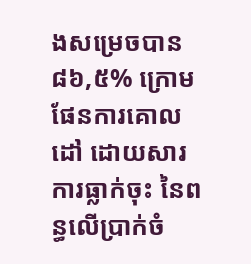ងសម្រេចបាន ៨៦,៥% ក្រោមផែនការគោលដៅ ដោយសារការធ្លាក់ចុះ នៃពន្ធលើប្រាក់ចំ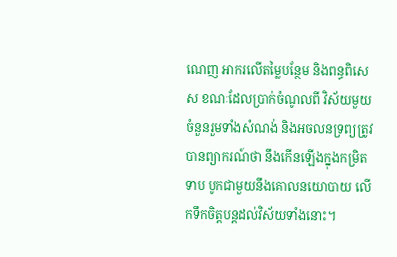ណេញ អាករលើតម្លៃបន្ថែម និងពន្ធពិសេស ខណៈដែលប្រាក់ចំណូលពី វិស័យមួយចំនួនរួមទាំងសំណង់ និងអចលនទ្រព្យត្រូវបានព្យាករណ៍ថា នឹងកើនឡើងក្នុងកម្រិតទាប បូកជាមួយនឹងគោលនយោបាយ លើកទឹកចិត្តបន្តដល់វិស័យទាំងនោះ។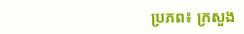ប្រភព៖ ក្រសួង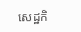សេដ្ឋកិ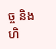ច្ច និងហិ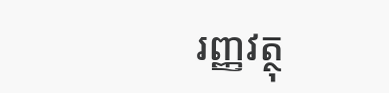រញ្ញវត្ថុ